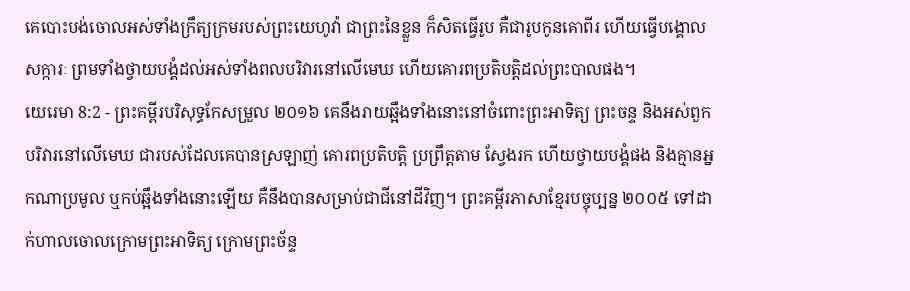គេបោះបង់ចោលអស់ទាំងក្រឹត្យក្រមរបស់ព្រះយេហូវ៉ា ជាព្រះនៃខ្លួន ក៏សិតធ្វើរូប គឺជារូបកូនគោពីរ ហើយធ្វើបង្គោលសក្ការៈ ព្រមទាំងថ្វាយបង្គំដល់អស់ទាំងពលបរិវារនៅលើមេឃ ហើយគោរពប្រតិបត្តិដល់ព្រះបាលផង។
យេរេមា 8:2 - ព្រះគម្ពីរបរិសុទ្ធកែសម្រួល ២០១៦ គេនឹងរាយឆ្អឹងទាំងនោះនៅចំពោះព្រះអាទិត្យ ព្រះចន្ទ និងអស់ពួកបរិវារនៅលើមេឃ ជារបស់ដែលគេបានស្រឡាញ់ គោរពប្រតិបត្តិ ប្រព្រឹត្តតាម ស្វែងរក ហើយថ្វាយបង្គំផង និងគ្មានអ្នកណាប្រមូល ឬកប់ឆ្អឹងទាំងនោះឡើយ គឺនឹងបានសម្រាប់ជាជីនៅដីវិញ។ ព្រះគម្ពីរភាសាខ្មែរបច្ចុប្បន្ន ២០០៥ ទៅដាក់ហាលចោលក្រោមព្រះអាទិត្យ ក្រោមព្រះច័ន្ទ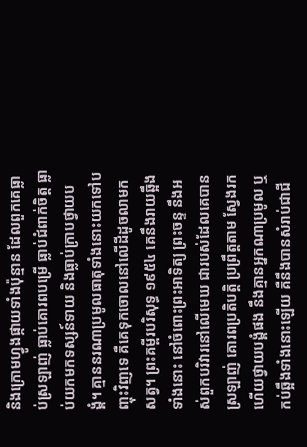និងក្រោមហ្វូងផ្កាយទាំងប៉ុន្មាន ដែលពួកគេធ្លាប់ស្រឡាញ់ ធ្លាប់គោរពបម្រើ ធ្លាប់ជំពាក់ចិត្ត ធ្លាប់យកមកទស្សន៍ទាយ និងធ្លាប់ក្រាបថ្វាយបង្គំ។ គ្មាននរណាប្រមូលធាតុទាំងនោះយកទៅបញ្ចុះវិញទេ គឺគេទុកចោលនៅលើដីដូចលាមកសត្វ។ ព្រះគម្ពីរបរិសុទ្ធ ១៩៥៤ គេនឹងរាយឆ្អឹងទាំងនោះ នៅចំពោះព្រះអាទិត្យ ព្រះចន្ទ នឹងអស់ពួកបរិវារនៅលើមេឃ ជារបស់ដែលគេបានស្រឡាញ់ គោរពប្រតិបត្តិ ប្រព្រឹត្តតាម ស្វែងរក ហើយថ្វាយបង្គំផង នឹងគ្មានអ្នកណាប្រមូល ឬកប់ឆ្អឹងទាំងនោះឡើយ គឺនឹងបានសំរាប់ជាជី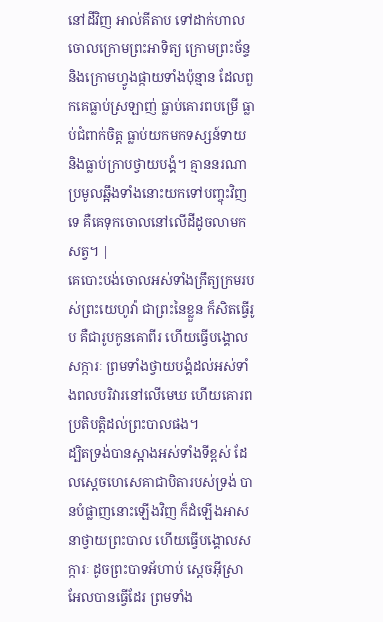នៅដីវិញ អាល់គីតាប ទៅដាក់ហាលចោលក្រោមព្រះអាទិត្យ ក្រោមព្រះច័ន្ទ និងក្រោមហ្វូងផ្កាយទាំងប៉ុន្មាន ដែលពួកគេធ្លាប់ស្រឡាញ់ ធ្លាប់គោរពបម្រើ ធ្លាប់ជំពាក់ចិត្ត ធ្លាប់យកមកទស្សន៍ទាយ និងធ្លាប់ក្រាបថ្វាយបង្គំ។ គ្មាននរណាប្រមូលឆ្អឹងទាំងនោះយកទៅបញ្ចុះវិញទេ គឺគេទុកចោលនៅលើដីដូចលាមកសត្វ។ |
គេបោះបង់ចោលអស់ទាំងក្រឹត្យក្រមរបស់ព្រះយេហូវ៉ា ជាព្រះនៃខ្លួន ក៏សិតធ្វើរូប គឺជារូបកូនគោពីរ ហើយធ្វើបង្គោលសក្ការៈ ព្រមទាំងថ្វាយបង្គំដល់អស់ទាំងពលបរិវារនៅលើមេឃ ហើយគោរពប្រតិបត្តិដល់ព្រះបាលផង។
ដ្បិតទ្រង់បានស្អាងអស់ទាំងទីខ្ពស់ ដែលស្ដេចហេសេគាជាបិតារបស់ទ្រង់ បានបំផ្លាញនោះឡើងវិញ ក៏ដំឡើងអាសនាថ្វាយព្រះបាល ហើយធ្វើបង្គោលសក្ការៈ ដូចព្រះបាទអ័ហាប់ ស្តេចអ៊ីស្រាអែលបានធ្វើដែរ ព្រមទាំង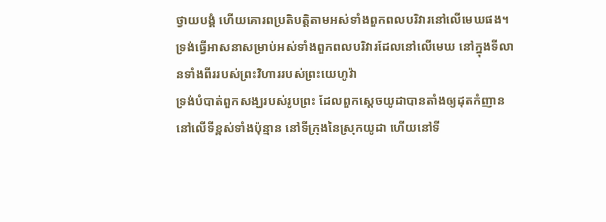ថ្វាយបង្គំ ហើយគោរពប្រតិបត្តិតាមអស់ទាំងពួកពលបរិវារនៅលើមេឃផង។
ទ្រង់ធ្វើអាសនាសម្រាប់អស់ទាំងពួកពលបរិវារដែលនៅលើមេឃ នៅក្នុងទីលានទាំងពីររបស់ព្រះវិហាររបស់ព្រះយេហូវ៉ា
ទ្រង់បំបាត់ពួកសង្ឃរបស់រូបព្រះ ដែលពួកស្តេចយូដាបានតាំងឲ្យដុតកំញាននៅលើទីខ្ពស់ទាំងប៉ុន្មាន នៅទីក្រុងនៃស្រុកយូដា ហើយនៅទី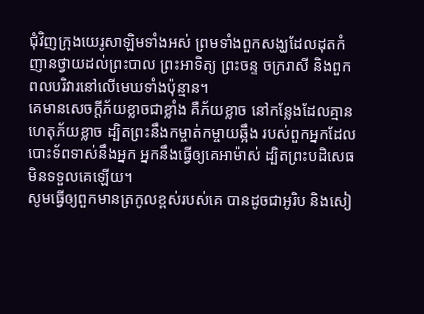ជុំវិញក្រុងយេរូសាឡិមទាំងអស់ ព្រមទាំងពួកសង្ឃដែលដុតកំញានថ្វាយដល់ព្រះបាល ព្រះអាទិត្យ ព្រះចន្ទ ចក្ររាសី និងពួកពលបរិវារនៅលើមេឃទាំងប៉ុន្មាន។
គេមានសេចក្ដីភ័យខ្លាចជាខ្លាំង គឺភ័យខ្លាច នៅកន្លែងដែលគ្មានហេតុភ័យខ្លាច ដ្បិតព្រះនឹងកម្ចាត់កម្ចាយឆ្អឹង របស់ពួកអ្នកដែលបោះទ័ពទាស់នឹងអ្នក អ្នកនឹងធ្វើឲ្យគេអាម៉ាស់ ដ្បិតព្រះបដិសេធមិនទទួលគេឡើយ។
សូមធ្វើឲ្យពួកមានត្រកូលខ្ពស់របស់គេ បានដូចជាអូរិប និងសៀ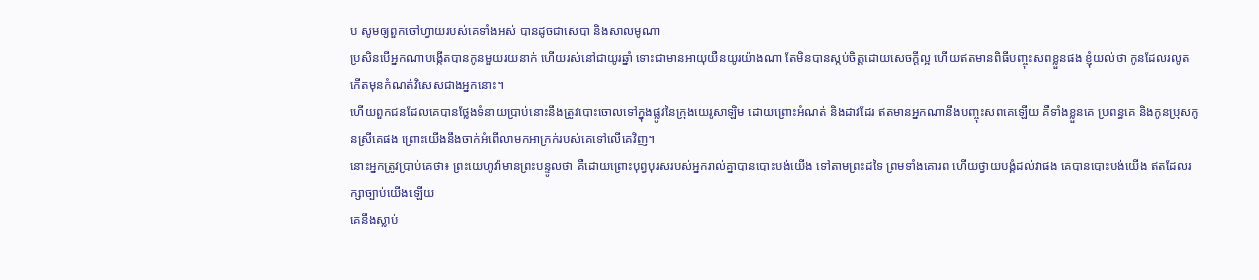ប សូមឲ្យពួកចៅហ្វាយរបស់គេទាំងអស់ បានដូចជាសេបា និងសាលមូណា
ប្រសិនបើអ្នកណាបង្កើតបានកូនមួយរយនាក់ ហើយរស់នៅជាយូរឆ្នាំ ទោះជាមានអាយុយឺនយូរយ៉ាងណា តែមិនបានស្កប់ចិត្តដោយសេចក្ដីល្អ ហើយឥតមានពិធីបញ្ចុះសពខ្លួនផង ខ្ញុំយល់ថា កូនដែលរលូតកើតមុនកំណត់វិសេសជាងអ្នកនោះ។
ហើយពួកជនដែលគេបានថ្លែងទំនាយប្រាប់នោះនឹងត្រូវបោះចោលទៅក្នុងផ្លូវនៃក្រុងយេរូសាឡិម ដោយព្រោះអំណត់ និងដាវដែរ ឥតមានអ្នកណានឹងបញ្ចុះសពគេឡើយ គឺទាំងខ្លួនគេ ប្រពន្ធគេ និងកូនប្រុសកូនស្រីគេផង ព្រោះយើងនឹងចាក់អំពើលាមកអាក្រក់របស់គេទៅលើគេវិញ។
នោះអ្នកត្រូវប្រាប់គេថា៖ ព្រះយេហូវ៉ាមានព្រះបន្ទូលថា គឺដោយព្រោះបុព្វបុរសរបស់អ្នករាល់គ្នាបានបោះបង់យើង ទៅតាមព្រះដទៃ ព្រមទាំងគោរព ហើយថ្វាយបង្គំដល់វាផង គេបានបោះបង់យើង ឥតដែលរក្សាច្បាប់យើងឡើយ
គេនឹងស្លាប់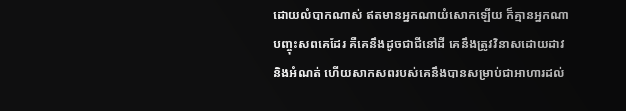ដោយលំបាកណាស់ ឥតមានអ្នកណាយំសោកឡើយ ក៏គ្មានអ្នកណាបញ្ចុះសពគេដែរ គឺគេនឹងដូចជាជីនៅដី គេនឹងត្រូវវិនាសដោយដាវ និងអំណត់ ហើយសាកសពរបស់គេនឹងបានសម្រាប់ជាអាហារដល់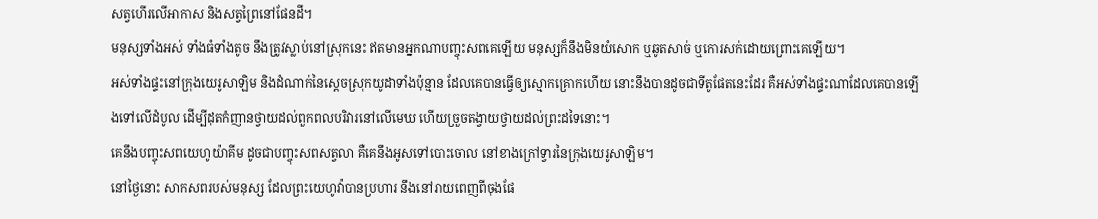សត្វហើរលើអាកាស និងសត្វព្រៃនៅផែនដី។
មនុស្សទាំងអស់ ទាំងធំទាំងតូច នឹងត្រូវស្លាប់នៅស្រុកនេះ ឥតមានអ្នកណាបញ្ចុះសពគេឡើយ មនុស្សក៏នឹងមិនយំសោក ឬឆូតសាច់ ឬកោរសក់ដោយព្រោះគេឡើយ។
អស់ទាំងផ្ទះនៅក្រុងយេរូសាឡិម និងដំណាក់នៃស្តេចស្រុកយូដាទាំងប៉ុន្មាន ដែលគេបានធ្វើឲ្យស្មោកគ្រោកហើយ នោះនឹងបានដូចជាទីតូផែតនេះដែរ គឺអស់ទាំងផ្ទះណាដែលគេបានឡើងទៅលើដំបូល ដើម្បីដុតកំញានថ្វាយដល់ពួកពលបរិវារនៅលើមេឃ ហើយច្រួចតង្វាយថ្វាយដល់ព្រះដទៃនោះ។
គេនឹងបញ្ចុះសពយេហូយ៉ាគីម ដូចជាបញ្ចុះសពសត្វលា គឺគេនឹងអូសទៅបោះចោល នៅខាងក្រៅទ្វារនៃក្រុងយេរូសាឡិម។
នៅថ្ងៃនោះ សាកសពរបស់មនុស្ស ដែលព្រះយេហូវ៉ាបានប្រហារ នឹងនៅរាយពេញពីចុងផែ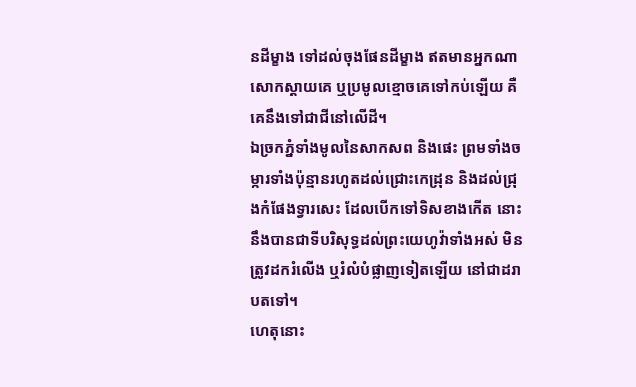នដីម្ខាង ទៅដល់ចុងផែនដីម្ខាង ឥតមានអ្នកណាសោកស្តាយគេ ឬប្រមូលខ្មោចគេទៅកប់ឡើយ គឺគេនឹងទៅជាជីនៅលើដី។
ឯច្រកភ្នំទាំងមូលនៃសាកសព និងផេះ ព្រមទាំងចម្ការទាំងប៉ុន្មានរហូតដល់ជ្រោះកេដ្រុន និងដល់ជ្រុងកំផែងទ្វារសេះ ដែលបើកទៅទិសខាងកើត នោះនឹងបានជាទីបរិសុទ្ធដល់ព្រះយេហូវ៉ាទាំងអស់ មិនត្រូវដករំលើង ឬរំលំបំផ្លាញទៀតឡើយ នៅជាដរាបតទៅ។
ហេតុនោះ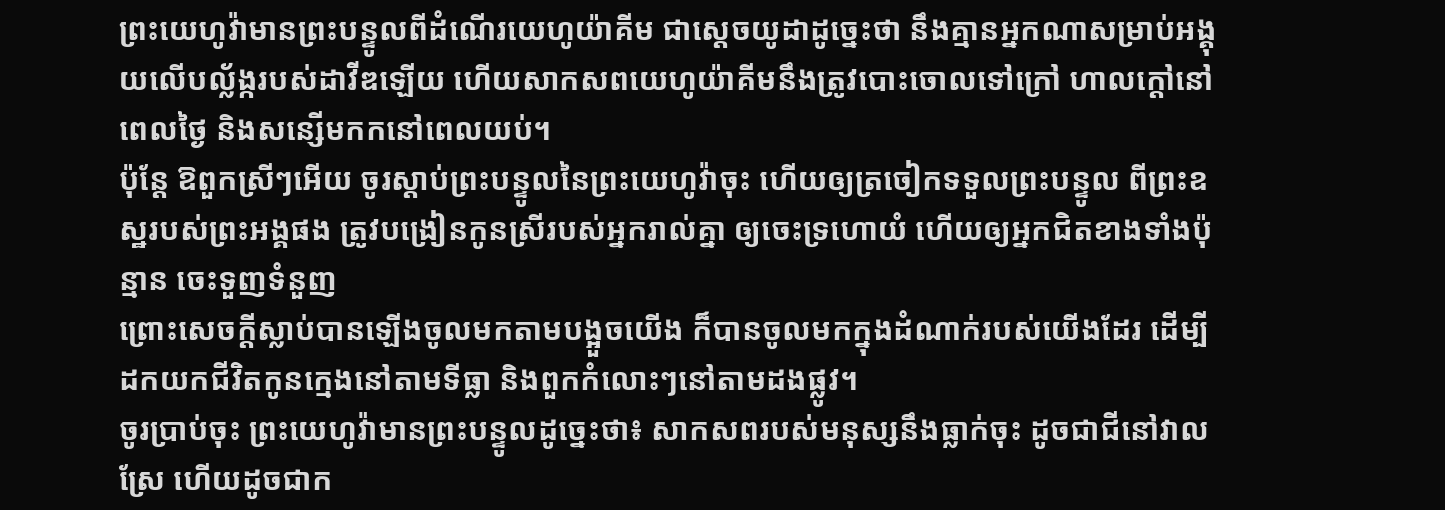ព្រះយេហូវ៉ាមានព្រះបន្ទូលពីដំណើរយេហូយ៉ាគីម ជាស្តេចយូដាដូច្នេះថា នឹងគ្មានអ្នកណាសម្រាប់អង្គុយលើបល្ល័ង្ករបស់ដាវីឌឡើយ ហើយសាកសពយេហូយ៉ាគីមនឹងត្រូវបោះចោលទៅក្រៅ ហាលក្តៅនៅពេលថ្ងៃ និងសន្សើមកកនៅពេលយប់។
ប៉ុន្តែ ឱពួកស្រីៗអើយ ចូរស្តាប់ព្រះបន្ទូលនៃព្រះយេហូវ៉ាចុះ ហើយឲ្យត្រចៀកទទួលព្រះបន្ទូល ពីព្រះឧស្ឋរបស់ព្រះអង្គផង ត្រូវបង្រៀនកូនស្រីរបស់អ្នករាល់គ្នា ឲ្យចេះទ្រហោយំ ហើយឲ្យអ្នកជិតខាងទាំងប៉ុន្មាន ចេះទួញទំនួញ
ព្រោះសេចក្ដីស្លាប់បានឡើងចូលមកតាមបង្អួចយើង ក៏បានចូលមកក្នុងដំណាក់របស់យើងដែរ ដើម្បីដកយកជីវិតកូនក្មេងនៅតាមទីធ្លា និងពួកកំលោះៗនៅតាមដងផ្លូវ។
ចូរប្រាប់ចុះ ព្រះយេហូវ៉ាមានព្រះបន្ទូលដូច្នេះថា៖ សាកសពរបស់មនុស្សនឹងធ្លាក់ចុះ ដូចជាជីនៅវាលស្រែ ហើយដូចជាក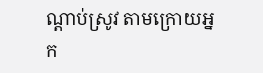ណ្ដាប់ស្រូវ តាមក្រោយអ្នក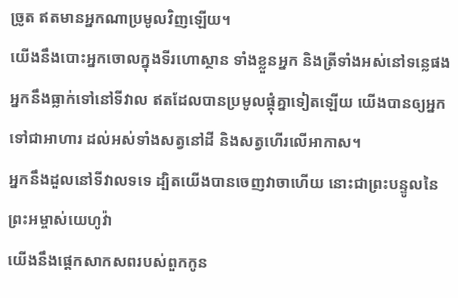ច្រូត ឥតមានអ្នកណាប្រមូលវិញឡើយ។
យើងនឹងបោះអ្នកចោលក្នុងទីរហោស្ថាន ទាំងខ្លួនអ្នក និងត្រីទាំងអស់នៅទន្លេផង អ្នកនឹងធ្លាក់ទៅនៅទីវាល ឥតដែលបានប្រមូលផ្តុំគ្នាទៀតឡើយ យើងបានឲ្យអ្នកទៅជាអាហារ ដល់អស់ទាំងសត្វនៅដី និងសត្វហើរលើអាកាស។
អ្នកនឹងដួលនៅទីវាលទទេ ដ្បិតយើងបានចេញវាចាហើយ នោះជាព្រះបន្ទូលនៃព្រះអម្ចាស់យេហូវ៉ា
យើងនឹងផ្តេកសាកសពរបស់ពួកកូន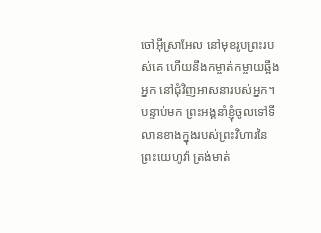ចៅអ៊ីស្រាអែល នៅមុខរូបព្រះរបស់គេ ហើយនឹងកម្ចាត់កម្ចាយឆ្អឹងអ្នក នៅជុំវិញអាសនារបស់អ្នក។
បន្ទាប់មក ព្រះអង្គនាំខ្ញុំចូលទៅទីលានខាងក្នុងរបស់ព្រះវិហារនៃព្រះយេហូវ៉ា ត្រង់មាត់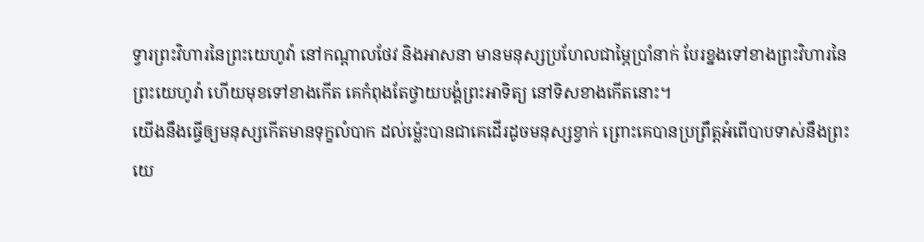ទ្វារព្រះវិហារនៃព្រះយេហូវ៉ា នៅកណ្ដាលថែវ និងអាសនា មានមនុស្សប្រហែលជាម្ភៃប្រាំនាក់ បែរខ្នងទៅខាងព្រះវិហារនៃព្រះយេហូវ៉ា ហើយមុខទៅខាងកើត គេកំពុងតែថ្វាយបង្គំព្រះអាទិត្យ នៅទិសខាងកើតនោះ។
យើងនឹងធ្វើឲ្យមនុស្សកើតមានទុក្ខលំបាក ដល់ម៉្លេះបានជាគេដើរដូចមនុស្សខ្វាក់ ព្រោះគេបានប្រព្រឹត្តអំពើបាបទាស់នឹងព្រះយេ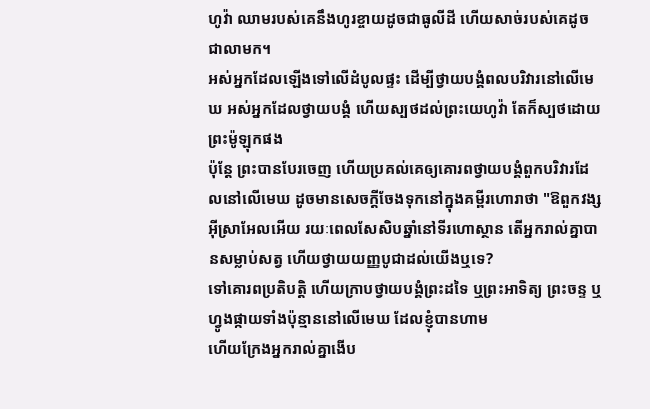ហូវ៉ា ឈាមរបស់គេនឹងហូរខ្ចាយដូចជាធូលីដី ហើយសាច់របស់គេដូចជាលាមក។
អស់អ្នកដែលឡើងទៅលើដំបូលផ្ទះ ដើម្បីថ្វាយបង្គំពលបរិវារនៅលើមេឃ អស់អ្នកដែលថ្វាយបង្គំ ហើយស្បថដល់ព្រះយេហូវ៉ា តែក៏ស្បថដោយព្រះម៉ូឡុកផង
ប៉ុន្ដែ ព្រះបានបែរចេញ ហើយប្រគល់គេឲ្យគោរពថ្វាយបង្គំពួកបរិវារដែលនៅលើមេឃ ដូចមានសេចក្តីចែងទុកនៅក្នុងគម្ពីរហោរាថា "ឱពួកវង្សអ៊ីស្រាអែលអើយ រយៈពេលសែសិបឆ្នាំនៅទីរហោស្ថាន តើអ្នករាល់គ្នាបានសម្លាប់សត្វ ហើយថ្វាយយញ្ញបូជាដល់យើងឬទេ?
ទៅគោរពប្រតិបត្តិ ហើយក្រាបថ្វាយបង្គំព្រះដទៃ ឬព្រះអាទិត្យ ព្រះចន្ទ ឬហ្វូងផ្កាយទាំងប៉ុន្មាននៅលើមេឃ ដែលខ្ញុំបានហាម
ហើយក្រែងអ្នករាល់គ្នាងើប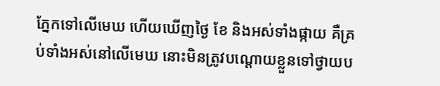ភ្នែកទៅលើមេឃ ហើយឃើញថ្ងៃ ខែ និងអស់ទាំងផ្កាយ គឺគ្រប់ទាំងអស់នៅលើមេឃ នោះមិនត្រូវបណ្ដោយខ្លួនទៅថ្វាយប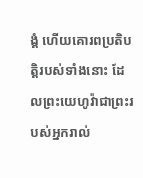ង្គំ ហើយគោរពប្រតិបត្តិរបស់ទាំងនោះ ដែលព្រះយេហូវ៉ាជាព្រះរបស់អ្នករាល់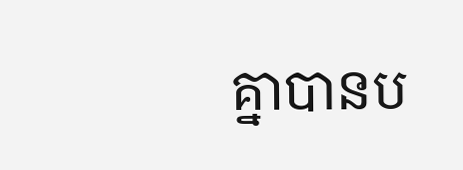គ្នាបានប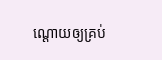ណ្ដោយឲ្យគ្រប់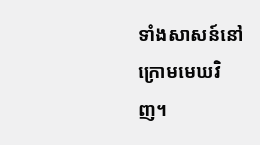ទាំងសាសន៍នៅក្រោមមេឃវិញ។